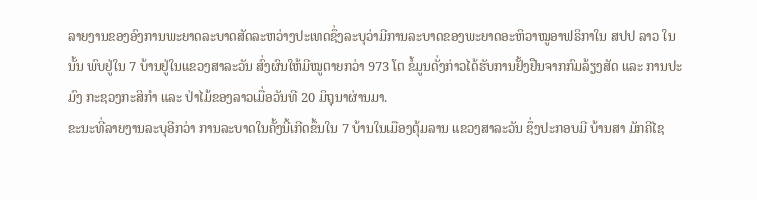ລາຍງານຂອງອົງການພະຍາດລະບາດສັດລະຫວ່າງປະເທດຊຶ່ງລະບຸວ່າມີການລະບາດຂອງພະຍາດອະຫິວາໝູອາຟຣິກາໃນ ສປປ ລາວ ໃນນັ້ນ ພົບຢູ່ໃນ 7 ບ້ານຢູ່ໃນແຂວງສາລະວັນ ສົ່ງຜົນໃຫ້ມີໝູຕາຍກວ່າ 973 ໂຕ ຂໍ້ມູນດັ່ງກ່າວໄດ້ຮັບການຢັ້ງຢືນຈາກກົມລ້ຽງສັດ ແລະ ການປະມົງ ກະຊວງກະສິກຳ ແລະ ປ່າໄມ້ຂອງລາວເມື່ອວັນທີ 20 ມິຖຸນາຜ່ານມາ.
ຂະນະທີ່ລາຍງານລະບຸອີກວ່າ ການລະບາດໃນຄັ້ງນີ້ເກີດຂຶ້ນໃນ 7 ບ້ານໃນເມືອງຕຸ້ມລານ ແຂວງສາລະວັນ ຊຶ່ງປະກອບມີ ບ້ານສາ ມັກຄີໄຊ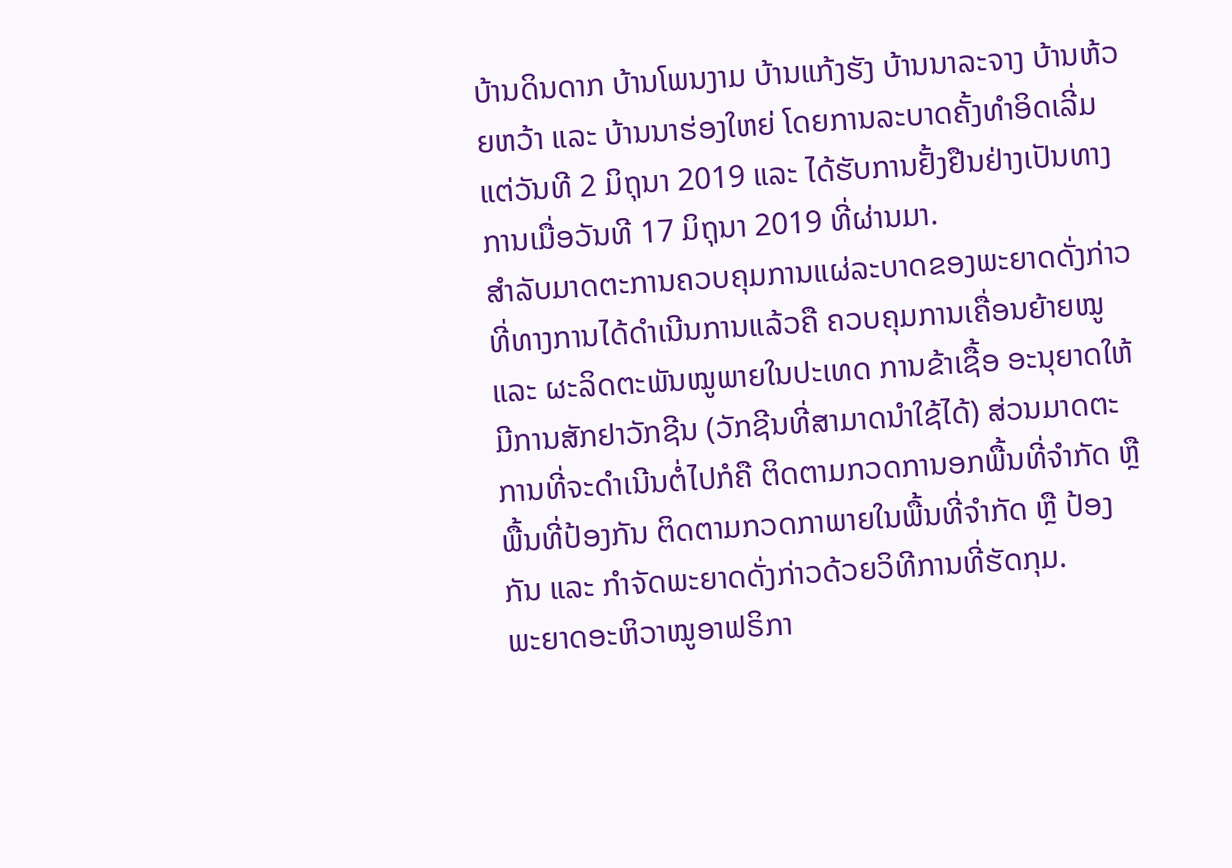ບ້ານດິນດາກ ບ້ານໂພນງາມ ບ້ານແກ້ງຮັງ ບ້ານນາລະຈາງ ບ້ານຫ້ວຍຫວ້າ ແລະ ບ້ານນາຮ່ອງໃຫຍ່ ໂດຍການລະບາດຄັ້ງທຳອິດເລີ່ມແຕ່ວັນທີ 2 ມິຖຸນາ 2019 ແລະ ໄດ້ຮັບການຢັ້ງຢືນຢ່າງເປັນທາງການເມື່ອວັນທີ 17 ມິຖຸນາ 2019 ທີ່ຜ່ານມາ.
ສຳລັບມາດຕະການຄວບຄຸມການແຜ່ລະບາດຂອງພະຍາດດັ່ງກ່າວທີ່ທາງການໄດ້ດຳເນີນການແລ້ວຄື ຄວບຄຸມການເຄື່ອນຍ້າຍໝູ ແລະ ຜະລິດຕະພັນໝູພາຍໃນປະເທດ ການຂ້າເຊື້ອ ອະນຸຍາດໃຫ້ມີການສັກຢາວັກຊີນ (ວັກຊີນທີ່ສາມາດນຳໃຊ້ໄດ້) ສ່ວນມາດຕະການທີ່ຈະດຳເນີນຕໍ່ໄປກໍຄື ຕິດຕາມກວດການອກພື້ນທີ່ຈຳກັດ ຫຼື ພື້ນທີ່ປ້ອງກັນ ຕິດຕາມກວດກາພາຍໃນພື້ນທີ່ຈຳກັດ ຫຼື ປ້ອງ ກັນ ແລະ ກຳຈັດພະຍາດດັ່ງກ່າວດ້ວຍວິທີການທີ່ຮັດກຸມ.
ພະຍາດອະຫິວາໝູອາຟຣິກາ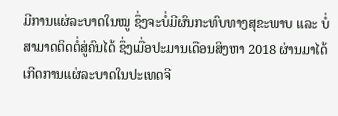ມີການແຜ່ລະບາດໃນໝູ ຊຶ່ງຈະບໍ່ມີຜົນກະທົບທາງສຸຂະພາບ ແລະ ບໍ່ສາມາດຕິດຕໍ່ສູ່ຄົນໄດ້ ຊຶ່ງເມື່ອປະມານເດືອນສິງຫາ 2018 ຜ່ານມາໄດ້ເກີດການແຜ່ລະບາດໃນປະເທດຈີ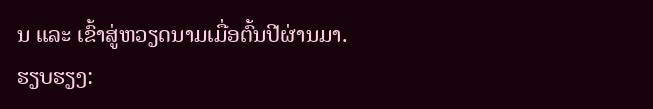ນ ແລະ ເຂົ້າສູ່ຫວຽດນາມເມື່ອຕົ້ນປີຜ່ານມາ.
ຮຽບຮຽງ: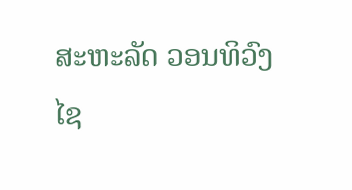ສະຫະລັດ ວອນທິວົງໄຊ